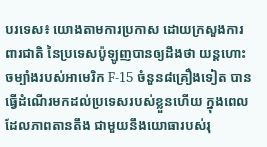បរទេស៖ យោងតាមការប្រកាស ដោយក្រសួងការពារជាតិ នៃប្រទេសប៉ូឡូញបានឲ្យដឹងថា យន្តហោះចម្បាំងរបស់អាមេរិក F-15 ចំនួន៨គ្រឿងទៀត បានធ្វើដំណើរមកដល់ប្រទេសរបស់ខ្លួនហើយ ក្នុងពេលដែលភាពតានតឹង ជាមួយនឹងយោធារបស់រុ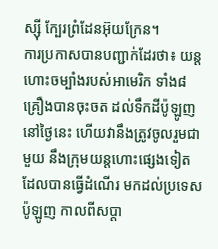ស្ស៊ី ក្បែរព្រំដែនអ៊ុយក្រែន។
ការប្រកាសបានបញ្ជាក់ដែរថា៖ យន្តហោះចម្បាំងរបស់អាមេរិក ទាំង៨គ្រឿងបានចុះចត ដល់ទឹកដីប៉ូឡូញនៅថ្ងៃនេះ ហើយវានឹងត្រូវចូលរួមជាមួយ នឹងក្រុមយន្តហោះផ្សេងទៀត ដែលបានធ្វើដំណើរ មកដល់ប្រទេសប៉ូឡូញ កាលពីសប្តា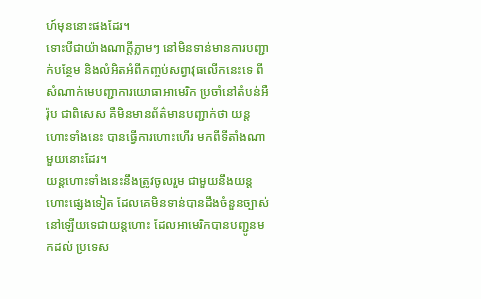ហ៍មុននោះផងដែរ។
ទោះបីជាយ៉ាងណាក្តីភ្លាមៗ នៅមិនទាន់មានការបញ្ជាក់បន្ថែម និងលំអិតអំពីកញ្ចប់សព្វាវុធលើកនេះទេ ពីសំណាក់មេបញ្ជាការយោធាអាមេរិក ប្រចាំនៅតំបន់អឺរ៉ុប ជាពិសេស គឺមិនមានព័ត៌មានបញ្ជាក់ថា យន្តហោះទាំងនេះ បានធ្វើការហោះហើរ មកពីទីតាំងណាមួយនោះដែរ។
យន្តហោះទាំងនេះនឹងត្រូវចូលរួម ជាមួយនឹងយន្តហោះផ្សេងទៀត ដែលគេមិនទាន់បានដឹងចំនួនច្បាស់ នៅឡើយទេជាយន្តហោះ ដែលអាមេរិកបានបញ្ជូនមកដល់ ប្រទេស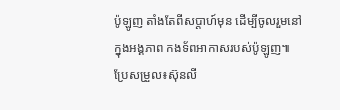ប៉ូឡូញ តាំងតែពីសប្តាហ៍មុន ដើម្បីចូលរួមនៅក្នុងអង្គភាព កងទ័ពអាកាសរបស់ប៉ូឡូញ៕ ប្រែសម្រួល៖ស៊ុនលី